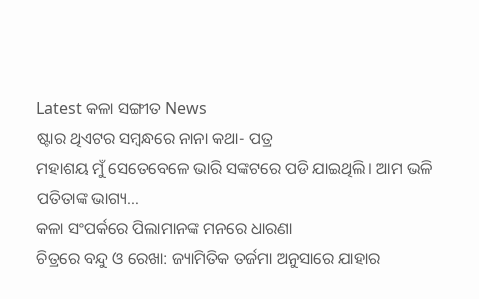Latest କଳା ସଙ୍ଗୀତ News
ଷ୍ଟାର ଥିଏଟର ସମ୍ବନ୍ଧରେ ନାନା କଥା- ପତ୍ର
ମହାଶୟ ମୁଁ ସେତେବେଳେ ଭାରି ସଙ୍କଟରେ ପଡି ଯାଇଥିଲି। ଆମ ଭଳି ପତିତାଙ୍କ ଭାଗ୍ୟ…
କଳା ସଂପର୍କରେ ପିଲାମାନଙ୍କ ମନରେ ଧାରଣା
ଚିତ୍ରରେ ବନ୍ଦୁ ଓ ରେଖା: ଜ୍ୟାମିତିକ ତର୍ଜମା ଅନୁସାରେ ଯାହାର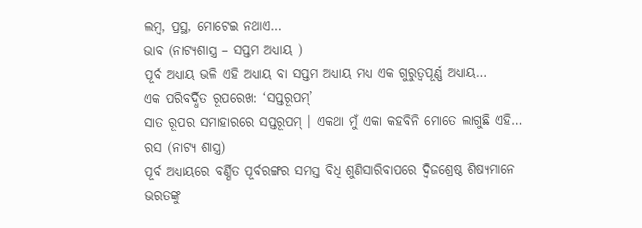ଲମ୍ବ, ପ୍ରସ୍ଥ, ମୋଟେଇ ନଥାଏ…
ଭାବ (ନାଟ୍ୟଶାସ୍ତ୍ର – ସପ୍ତମ ଅଧ୍ୟାୟ )
ପୂର୍ବ ଅଧ୍ୟାୟ ଭଳି ଏହି ଅଧ୍ୟାୟ ବା ସପ୍ତମ ଅଧ୍ୟାୟ ମଧ୍ୟ ଏକ ଗୁରୁତ୍ୱପୂର୍ଣ୍ଣ ଅଧ୍ୟାୟ…
ଏକ ପରିବର୍ଦ୍ଧିତ ରୂପରେଖ: ‘ସପ୍ତରୂପମ୍’
ସାତ ରୂପର ସମାହାରରେ ସପ୍ତରୂପମ୍ । ଏକଥା ମୁଁ ଏକା କହବିନି ମୋତେ ଲାଗୁଛି ଏହି…
ରସ (ନାଟ୍ୟ ଶାସ୍ତ୍ର)
ପୂର୍ବ ଅଧ୍ୟାୟରେ ବର୍ଣ୍ଣିତ ପୂର୍ବରଙ୍ଗର ସମସ୍ତ ବିଧି ଶୁଣିସାରିବାପରେ ଦ୍ୱିଜଶ୍ରେଷ୍ଠ ଶିଷ୍ୟମାନେ ଭରତଙ୍କୁ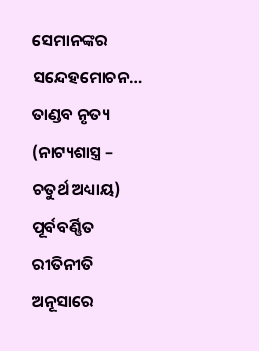ସେମାନଙ୍କର ସନ୍ଦେହମୋଚନ…
ତାଣ୍ଡବ ନୃତ୍ୟ (ନାଟ୍ୟଶାସ୍ତ୍ର – ଚତୁର୍ଥ ଅଧ୍ୟାୟ)
ପୂର୍ବବର୍ଣ୍ଣିତ ରୀତିନୀତି ଅନୂସାରେ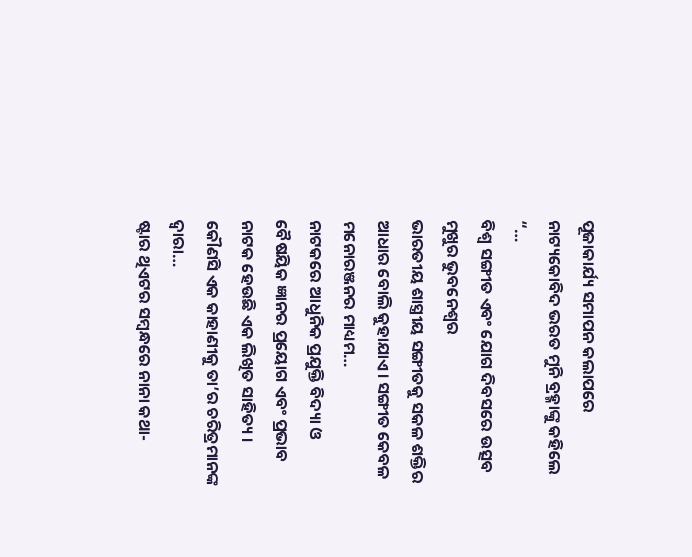ପୂଜାକାର୍ଯ୍ୟ ସମାପନ କଲାପରେ ନାଟ୍ୟକୋବିଦ ଭରତ ମୁନି ବ୍ରହ୍ମାଙ୍କୁ କହିଲେ “…
ବିଶ୍ଵ ସଙ୍ଗୀତ ଏବଂ ଯୋଗ ଦିବସରେ ଉତ୍ସବ ମୁଖୁର ଭୁବନେଶ୍ଵର
ଭାରତୀୟ ଶାସ୍ତ୍ରୀୟ ସଙ୍ଗୀତକୁ ସକଳ ଶକ୍ତିର ଆଧାର ବୋଲି କୁହାଯାଏ। ସଙ୍ଗୀତ କେବଳ ମନୋରଞ୍ଜନର ମାଧ୍ୟମ…
ନାଟକରେ ଆଧୁନିକ ପ୍ରଯୁକ୍ତି ବିଦ୍ୟା ଓ ବୈଷୟିକ ଜ୍ଞାନର ପ୍ରୟୋଗ ଏବଂ ପ୍ରଭାବ
ନାଟକ ହେଉଛି ଏକ ଲିଖିତ ସାହିତ୍ୟ । କୌଣସି ଏକ କାହାଣୀକୁ ତା’ର ଚରିତ୍ରମାନଙ୍କ ଦ୍ୱାରା…
ଷ୍ଟାର ଥିଏଟର ସମ୍ବନ୍ଧରେ ନାନା କଥା-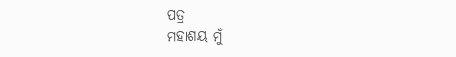ପତ୍ର
ମହାଶୟ ମୁଁ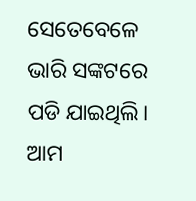ସେତେବେଳେ ଭାରି ସଙ୍କଟରେ ପଡି ଯାଇଥିଲି। ଆମ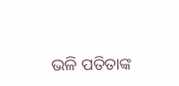ଭଳି ପତିତାଙ୍କ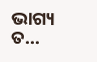ଭାଗ୍ୟ ତ…